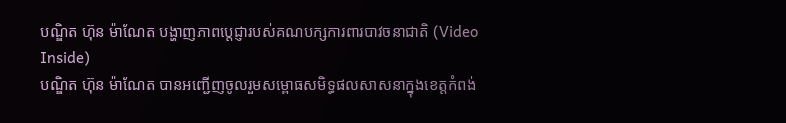បណ្ឌិត ហ៊ុន ម៉ាណែត បង្ហាញភាពប្តេជ្ញារបស់គណបក្សការពារបាវចនាជាតិ (Video Inside)
បណ្ឌិត ហ៊ុន ម៉ាណែត បានអញ្ជើញចូលរួមសម្ពោធសមិទ្ធផលសាសនាក្នុងខេត្តកំពង់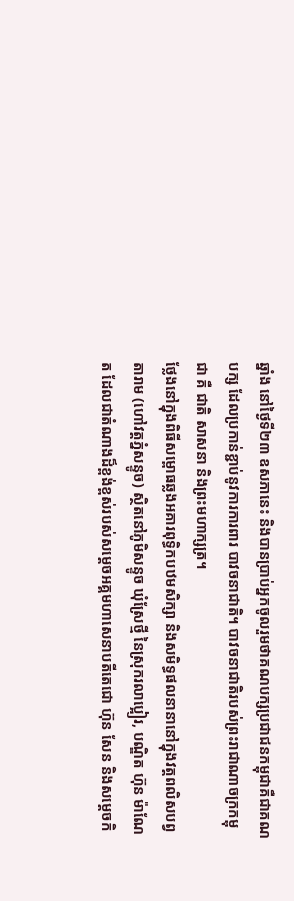ឆ្នាំង នៅថ្ងៃទី២៣ ឧសភានេះ និងបានប្រាប់អ្នកចូលរួមថាគណបក្សប្រជាជនកម្ពុជាគឺជាគណបក្ស ដែលប្រកាន់ខ្ជាប់នូវការការពារ បាវចនាជាតិ។ បាវចនាជាតិរបស់ព្រះរាជាណាចក្រកម្ពុជា គឺ ជាតិ សាសនា និងព្រះមហាក្សត្រ។
ថ្លែងនៅក្នុងពិធីសម្ពោធឆ្លងអគារពុទ្ធិកបឋមសិក្សា និងសមិទ្ធផលនានានៅក្នុងវត្តពលិសបព្វ តារាម (ហៅវត្តភ្នំសន្ទូច) ស្ថិតនៅភូមិសន្ទូច ឃុំស្រែថ្មី នៃស្រុករលាប្អៀរ, បណ្ឌិត ហ៊ុន ម៉ាណែត ដែលជាតំណាងដ៏ខ្ពង់ខ្ពស់របស់សម្តេចអគ្គមហាសេនាបតីតេជោ ហ៊ុន សែន និងសម្តេចកិ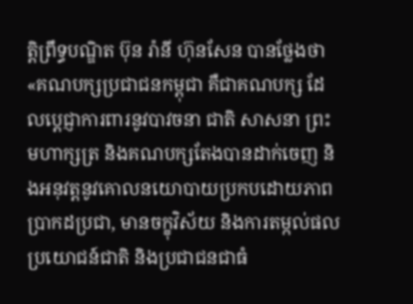ត្តិព្រឹទ្ធបណ្ឌិត ប៊ុន រ៉ានី ហ៊ុនសែន បានថ្លែងថា «គណបក្សប្រជាជនកម្ពុជា គឺជាគណបក្ស ដែលប្តេជ្ញាការពារនូវបាវចនា ជាតិ សាសនា ព្រះមហាក្សត្រ និងគណបក្សតែងបានដាក់ចេញ និងអនុវត្តនូវគោលនយោបាយប្រកបដោយភាពប្រាកដប្រជា, មានចក្ខុវិស័យ និងការតម្កល់ផលប្រយោជន៍ជាតិ និងប្រជាជនជាធំ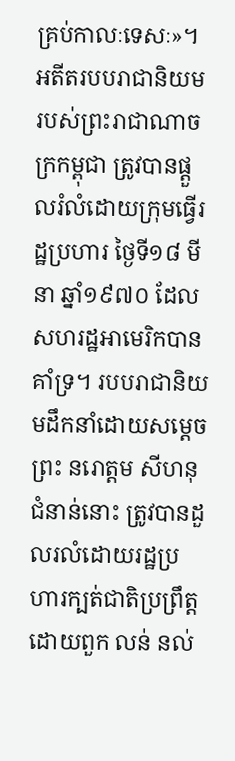គ្រប់កាលៈទេសៈ»។
អតីតរបបរាជានិយមរបស់ព្រះរាជាណាចក្រកម្ពុជា ត្រូវបានផ្តួលរំលំដោយក្រុមធ្វើរដ្ឋប្រហារ ថ្ងៃទី១៨ មីនា ឆ្នាំ១៩៧០ ដែលសហរដ្ឋអាមេរិកបានគាំទ្រ។ របបរាជានិយមដឹកនាំដោយសម្តេចព្រះ នរោត្តម សីហនុ ជំនាន់នោះ ត្រូវបានដួលរលំដោយរដ្ឋប្រហារក្បត់ជាតិប្រព្រឹត្តដោយពួក លន់ នល់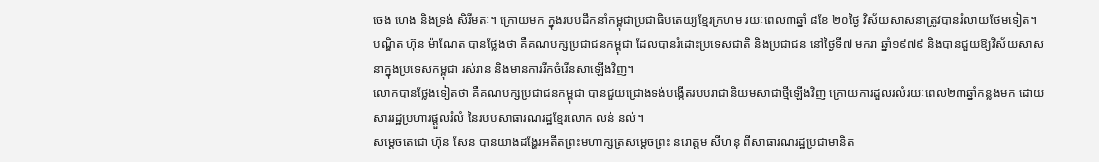ចេង ហេង និងទ្រង់ សិរីមតៈ។ ក្រោយមក ក្នុងរបបដឹកនាំកម្ពុជាប្រជាធិបតេយ្យខ្មែរក្រហម រយៈពេល៣ឆ្នាំ ៨ខែ ២០ថ្ងៃ វិស័យសាសនាត្រូវបានរំលាយថែមទៀត។
បណ្ឌិត ហ៊ុន ម៉ាណែត បានថ្លែងថា គឺគណបក្សប្រជាជនកម្ពុជា ដែលបានរំដោះប្រទេសជាតិ និងប្រជាជន នៅថ្ងៃទី៧ មករា ឆ្នាំ១៩៧៩ និងបានជួយឱ្យវិស័យសាសនាក្នុងប្រទេសកម្ពុជា រស់រាន និងមានការរីកចំរើនសាឡើងវិញ។
លោកបានថ្លែងទៀតថា គឺគណបក្សប្រជាជនកម្ពុជា បានជួយជ្រោងទង់បង្កើតរបបរាជានិយមសាជាថ្មីឡើងវិញ ក្រោយការដួលរលំរយៈពេល២៣ឆ្នាំកន្លងមក ដោយសាររដ្ឋប្រហារផ្តួលរំលំ នៃរបបសាធារណរដ្ឋខ្មែរលោក លន់ នល់។
សម្តេចតេជោ ហ៊ុន សែន បានយាងដង្ហែរអតីតព្រះមហាក្សត្រសម្តេចព្រះ នរោត្តម សីហនុ ពីសាធារណរដ្ឋប្រជាមានិត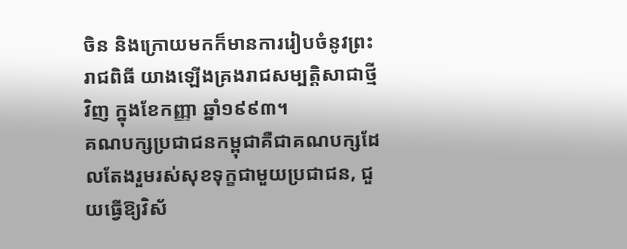ចិន និងក្រោយមកក៏មានការរៀបចំនូវព្រះរាជពិធី យាងឡើងគ្រងរាជសម្បត្តិសាជាថ្មីវិញ ក្នុងខែកញ្ញា ឆ្នាំ១៩៩៣។
គណបក្សប្រជាជនកម្ពុជាគឺជាគណបក្សដែលតែងរួមរស់សុខទុក្ខជាមួយប្រជាជន, ជួយធ្វើឱ្យវិស័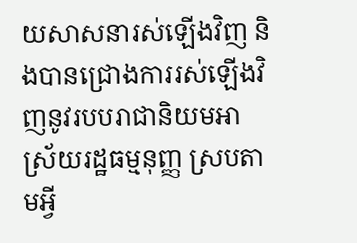យសាសនារស់ឡើងវិញ និងបានជ្រោងការរស់ឡើងវិញនូវរបបរាជានិយមអាស្រ័យរដ្ឋធម្មនុញ្ញ ស្របតាមអ្វី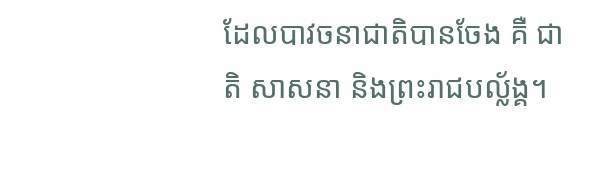ដែលបាវចនាជាតិបានចែង គឺ ជាតិ សាសនា និងព្រះរាជបល្ល័ង្គ។